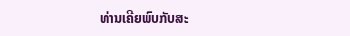ທ່ານເຄີຍພົບກັບສະ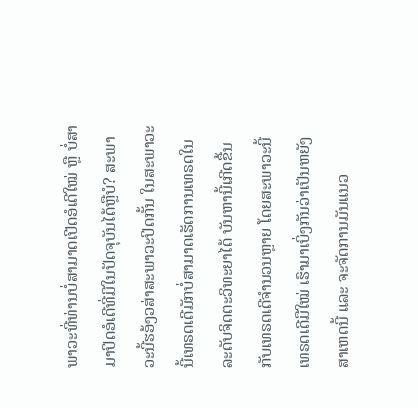ພາວະທີ່ທ່ານບໍ່ສາມາດເປີດອໍເດີໃໝ່ ຫຼື ບໍ່ສາມາປິດອໍເດີທີ່ມີໃນປັດຈຸບັນໄດ້ຫຼືບໍ? ສະພາວະນີ້ຮອ້ງວສ່າສະພາວະປິດກັ້ນ ໃນສະພາວະນີ້ເທຣດເດີມັກບໍ່ສາມາດເຮັດການເທຣດໃນລະດັບຈິດຕະວິທະຍາໄດ້ ບັນຫານີ້ເກີດຂື້ນກັບເທຣດເດີຈຳນວນຫຼາຍ ໂດຍສະພາວະນີ້ເທຣດເດີມືໃໝ່ ເຮົາມາເບິ່ງກັນວ່າເປັນຫຍັງສາເຫດນີ້ ແລະ ຈະຈັດການມັນແນວ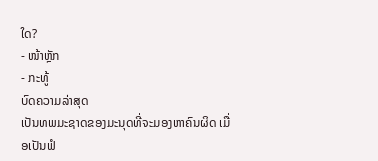ໃດ?
- ໜ້າຫຼັກ
- ກະທູ້
ບົດຄວາມລ່າສຸດ
ເປັນທພມະຊາດຂອງມະນຸດທີ່ຈະມອງຫາຄົນຜິດ ເມື່ອເປັນຟໍ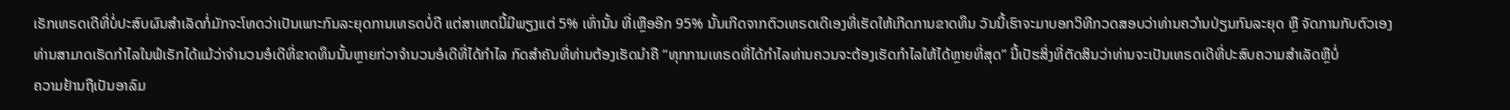ເຣັກເທຣດເດີທີ່ບໍ່ປະສົບຜົນສຳເລັດກໍ່ມັກຈະໂທດວ່າເປັນເພາະກົນລະຍຸດການເທຣດບໍ່ດີ ແຕ່ສາເຫດນີ້ມີພຽງແຕ່ 5% ເທົ່ານັ້ນ ທີ່ເຫຼືອອີກ 95% ນັ້ນເກີດຈາກຕົວເທຣດເດີເອງທີ່ເຮັດໃຫ້ເກີດການຂາດທຶນ ວັນນີ້ເຮົາຈະມາບອກວິທີກວດສອບວ່າທ່ານຄວາໍນປ່ຽນກົນລະຍຸດ ຫຼື ຈັດການກັບຕົວເອງ
ທ່ານສາມາດເຮັດກຳໄລໃນຟໍເຣັກໄດ້ແມ້ວ່າຈໍານວນອໍເດີທີ່ຂາດທຶນນັ້ນຫຼາຍກ່ວາຈຳນວນອໍເດີທີ່ໄດ້ກຳໄລ ກົດສຳຄັນທີ່ທ່ານຕ້ອງເຮັດນໍາຄື “ທຸກການເທຣດທີ່ໄດ້ກຳໄລທ່ານຄວນຈະຕ້ອງເຮັດກຳໄລໃຫ້ໄດ້ຫຼາຍທີ່ສຸດ” ນີ້ເປັຮສິ່ງທີ່ຕັດສິນວ່າທ່ານຈະເປັນເທຣດເດີທີ່ປະສົບຄວາມສໍາເລັດຫຼືບໍ່
ຄວາມຢ້ານຖືເປັນອາລົມ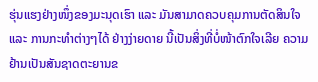ຮຸ່ນແຮງຢ່າງໜຶ່ງຂອງມະນຸດເຮົາ ແລະ ມັນສາມາດຄວບຄຸມການຕັດສິນໃຈ ແລະ ການກະທຳຕ່າງໆໄດ້ ຢ່າງງ່າຍດາຍ ນີ້ເປັນສິ່ງທີ່ບໍ່ໜ້າຕົກໃຈເລີຍ ຄວາມຢ້ານເປັນສັນຊາດຕະຍານຂ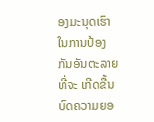ອງມະນຸດເຮົາໃນການປ້ອງກັນອັນຕະລາຍທີ່ຈະ ເກີດຂື້ນ
ບົດຄວາມຍອ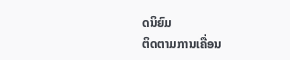ດນິຍົມ
ຕິດຕາມການເຄື່ອນ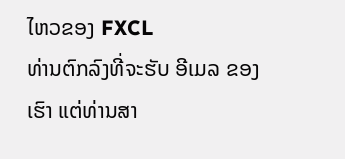ໄຫວຂອງ FXCL
ທ່ານຕົກລົງທີ່ຈະຮັບ ອີເມລ ຂອງເຮົາ ແຕ່ທ່ານສາ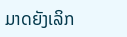ມາດຍັງເລິກ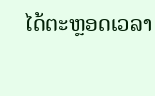ໄດ້ຕະຫຼອດເວລາ